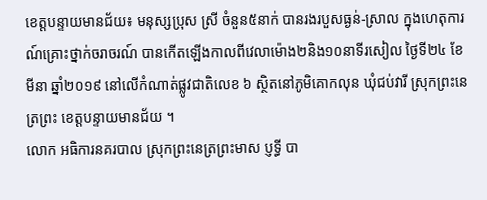ខេត្តបន្ទាយមានជ័យ៖ មនុស្សប្រុស ស្រី ចំនួន៥នាក់ បានរងរបួសធ្ងន់-ស្រាល ក្នុងហេតុការណ៍គ្រោះថ្នាក់ចរាចរណ៍ បានកើតឡើងកាលពីវេលាម៉ោង២និង១០នាទីរសៀល ថ្ងៃទី២៤ ខែមីនា ឆ្នាំ២០១៩ នៅលើកំណាត់ផ្លូវជាតិលេខ ៦ ស្ថិតនៅភូមិគោកលុន ឃុំជប់វារី ស្រុកព្រះនេត្រព្រះ ខេត្តបន្ទាយមានជ័យ ។
លោក អធិការនគរបាល ស្រុកព្រះនេត្រព្រះមាស ប្ញទ្ធី បា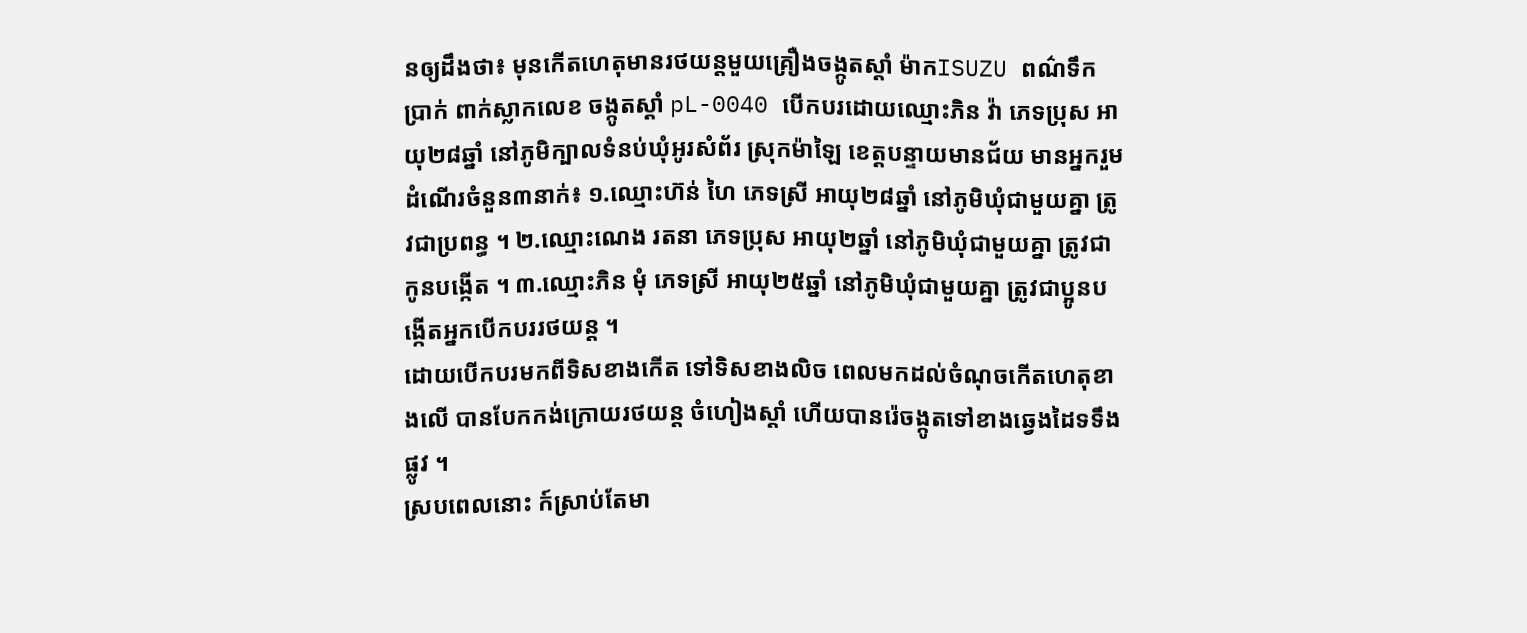នឲ្យដឹងថា៖ មុនកើតហេតុមានរថយន្តមួយគ្រឿងចង្កូតស្ដាំ ម៉ាកISUZU ពណ៌ទឹកប្រាក់ ពាក់ស្លាកលេខ ចង្កូតស្ដាំ pL-0040 បើកបរដោយឈ្មោះភិន វ៉ា ភេទប្រុស អាយុ២៨ឆ្នាំ នៅភូមិក្បាលទំនប់ឃុំអូរសំព័រ ស្រុកម៉ាឡៃ ខេត្តបន្ទាយមានជ័យ មានអ្នករួមដំណើរចំនួន៣នាក់៖ ១.ឈ្មោះហ៊ន់ ហៃ ភេទស្រី អាយុ២៨ឆ្នាំ នៅភូមិឃុំជាមួយគ្នា ត្រូវជាប្រពន្ធ ។ ២.ឈ្មោះណេង រតនា ភេទប្រុស អាយុ២ឆ្នាំ នៅភូមិឃុំជាមួយគ្នា ត្រូវជាកូនបង្កើត ។ ៣.ឈ្មោះភិន មុំ ភេទស្រី អាយុ២៥ឆ្នាំ នៅភូមិឃុំជាមួយគ្នា ត្រូវជាប្អូនបង្កើតអ្នកបើកបររថយន្ត ។
ដោយបើកបរមកពីទិសខាងកើត ទៅទិសខាងលិច ពេលមកដល់ចំណុចកើតហេតុខាងលើ បានបែកកង់ក្រោយរថយន្ត ចំហៀងស្ដាំ ហើយបានរ៉េចង្កូតទៅខាងឆ្វេងដៃទទឹងផ្លូវ ។
ស្របពេលនោះ ក៍ស្រាប់តែមា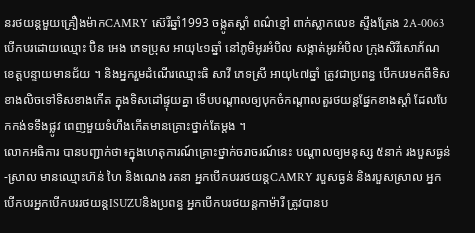នរថយន្តមួយគ្រឿងម៉ាកCAMRY ស៊េរីឆ្នាំ1993 ចង្កូតស្ដាំ ពណ៌ខ្មៅ ពាក់ស្លាកលេខ ស្ទឹងត្រែង 2A-0063 បើកបរដោយឈ្មោះ ប៊ិន អេង ភេទប្រុស អាយុ៤១ឆ្នាំ នៅភូមិអូរអំបិល សង្កាត់អូរអំបិល ក្រុងសិរីសោភ័ណ ខេត្តបន្ទាយមានជ័យ ។ និងអ្នករួមដំណើរឈ្មោះធិ សាវី ភេទស្រី អាយុ៤៧ឆ្នាំ ត្រូវជាប្រពន្ធ បើកបរមកពីទិសខាងលិចទៅទិសខាងកើត ក្នុងទិសដៅផ្ទុយគ្នា ទើបបណ្តាលឲ្យបុកចំកណ្ដាលតួរថយន្តផ្នែកខាងស្ដាំ ដែលបែកកង់ទទឹងផ្លូវ ពេញមួយទំហឹងកើតមានគ្រោះថ្នាក់តែម្តង ។
លោកអធិការ បានបញ្ជាក់ថា៖ក្នុងហេតុការណ៍គ្រោះថ្នាក់ចរាចរណ៍នេះ បណ្តាលឲ្យមនុស្ស ៥នាក់ រងបួសធ្ងន់-ស្រាល មានឈ្មោះហ៊ន់ ហៃ និងណេង រតនា អ្នកបើកបររថយន្តCAMRY របួសធ្ងន់ និងរបួសស្រាល អ្នកបើកបរអ្នកបើកបររថយន្តISUZUនិងប្រពន្ធ អ្នកបើកបរថយន្តកាម៉ារី ត្រូវបានប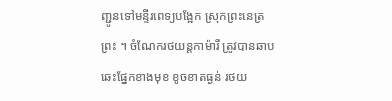ញ្ជូនទៅមន្ទីរពេទ្យបង្អែក ស្រុកព្រះនេត្រព្រះ ។ ចំណែករថយន្តកាម៉ារី ត្រូវបានឆាបឆេះផ្នែកខាងមុខ ខូចខាតធ្ងន់ រថយ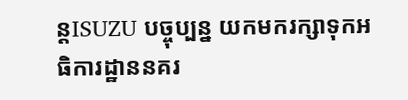ន្តISUZU បច្ចុប្បន្ន យកមករក្សាទុកអធិការដ្ឋាននគរ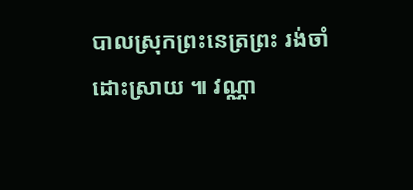បាលស្រុកព្រះនេត្រព្រះ រង់ចាំដោះស្រាយ ៕ វណ្ណា